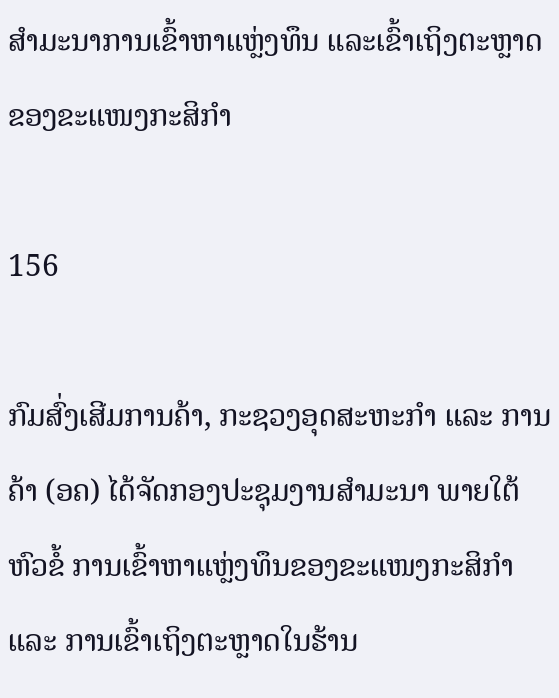ສຳມະນາການເຂົ້າຫາແຫຼ່ງທຶນ ແລະເຂົ້າເຖິງຕະຫຼາດຂອງຂະແໜງກະສິກຳ

156

ກົມສົ່ງເສີມການຄ້າ, ກະຊວງອຸດສະຫະກຳ ແລະ ການຄ້າ (ອຄ) ໄດ້ຈັດກອງປະຊຸມງານສຳມະນາ ພາຍໃຕ້ຫົວຂໍ້ ການເຂົ້າຫາແຫຼ່ງທຶນຂອງຂະແໜງກະສິກຳ ແລະ ການເຂົ້າເຖິງຕະຫຼາດໃນຮ້ານ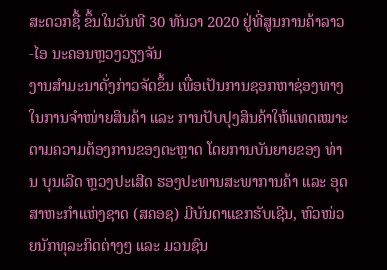ສະດວກຊື້ ຂຶ້ນໃນວັນທີ 30 ທັນວາ 2020 ຢູ່ທີ່ສູນການຄ້າລາວ-ໄອ ນະຄອນຫຼວງວຽງຈັນ
ງານສຳມະນາດັ່ງກ່າວຈັດຂຶ້ນ ເພື່ອເປັນການຊອກຫາຊ່ອງທາງໃນການຈຳໜ່າຍສິນຄ້າ ແລະ ການປັບປຸງສິນຄ້າໃຫ້ແທດເໝາະຕາມຄວາມຕ້ອງການຂອງຕະຫຼາດ ໂດຍການບັນຍາຍຂອງ ທ່ານ ບຸນເລີດ ຫຼວງປະເສີດ ຮອງປະທານສະພາການຄ້າ ແລະ ອຸດສາຫະກຳແຫ່ງຊາດ (ສຄອຊ) ມີບັນດາແຂກຮັບເຊີນ, ຫົວໜ່ວຍນັກທຸລະກິດຕ່າງໆ ແລະ ມວນຊົນ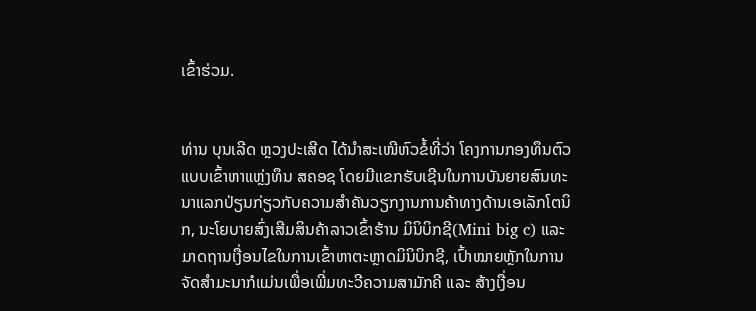ເຂົ້າຮ່ວມ.


ທ່ານ ບຸນເລີດ ຫຼວງປະເສີດ ໄດ້ນຳສະເໜີຫົວຂໍ້ທີ່ວ່າ ໂຄງການກອງທຶນຕົວແບບເຂົ້າຫາແຫຼ່ງທຶນ ສຄອຊ ໂດຍມີແຂກຮັບເຊີນໃນການບັນຍາຍສົນທະນາແລກປ່ຽນກ່ຽວກັບຄວາມສຳຄັນວຽກງານການຄ້າທາງດ້ານເອເລັກໂຕນິກ, ນະໂຍບາຍສົ່ງເສີມສິນຄ້າລາວເຂົ້າຮ້ານ ມິນິບິກຊີ(Mini big c) ແລະ ມາດຖານເງື່ອນໄຂໃນການເຂົ້າຫາຕະຫຼາດມິນິບິກຊີ, ເປົ້າໝາຍຫຼັກໃນການຈັດສຳມະນາກໍແມ່ນເພື່ອເພີ່ມທະວີຄວາມສາມັກຄີ ແລະ ສ້າງເງື່ອນ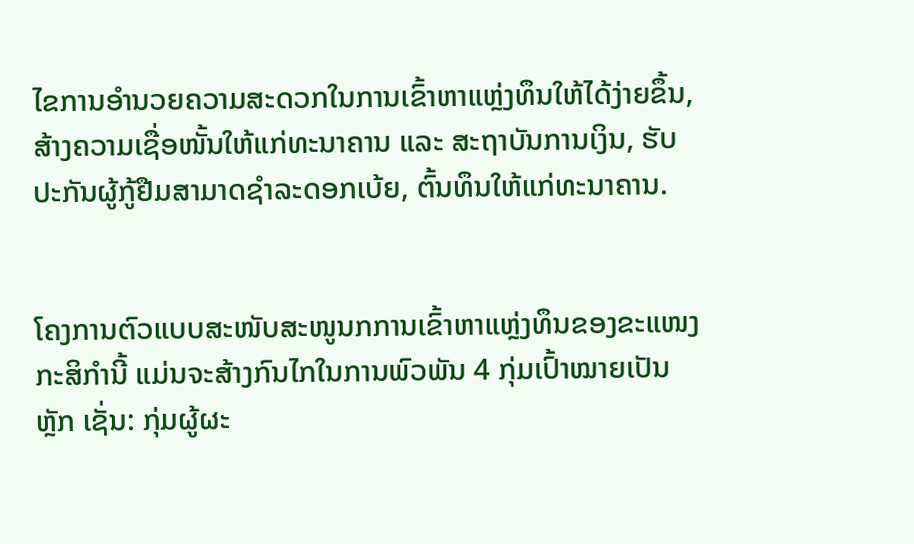ໄຂການອຳນວຍຄວາມສະດວກໃນການເຂົ້າຫາແຫຼ່ງທຶນໃຫ້ໄດ້ງ່າຍຂຶ້ນ, ສ້າງຄວາມເຊື່ອໜັ້ນໃຫ້ແກ່ທະນາຄານ ແລະ ສະຖາບັນການເງິນ, ຮັບປະກັນຜູ້ກູ້ຢືມສາມາດຊຳລະດອກເບ້ຍ, ຕົ້ນທຶນໃຫ້ແກ່ທະນາຄານ.


ໂຄງການຕົວແບບສະໜັບສະໜູນກການເຂົ້າຫາແຫຼ່ງທຶນຂອງຂະແໜງກະສິກຳນີ້ ແມ່ນຈະສ້າງກົນໄກໃນການພົວພັນ 4 ກຸ່ມເປົ້າໝາຍເປັນຫຼັກ ເຊັ່ນ: ກຸ່ມຜູ້ຜະ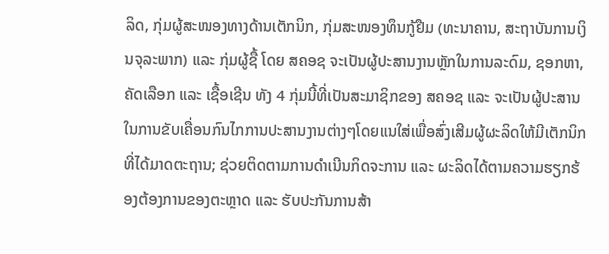ລິດ, ກຸ່ມຜູ້ສະໜອງທາງດ້ານເຕັກນິກ, ກຸ່ມສະໜອງທຶນກູ້ຢືມ (ທະນາຄານ, ສະຖາບັນການເງິນຈຸລະພາກ) ແລະ ກຸ່ມຜູ້ຊື້ ໂດຍ ສຄອຊ ຈະເປັນຜູ້ປະສານງານຫຼັກໃນການລະດົມ, ຊອກຫາ, ຄັດເລືອກ ແລະ ເຊື້ອເຊີນ ທັງ 4 ກຸ່ມນີ້ທີ່ເປັນສະມາຊິກຂອງ ສຄອຊ ແລະ ຈະເປັນຜູ້ປະສານໃນການຂັບເຄື່ອນກົນໄກການປະສານງານຕ່າງໆໂດຍແນໃສ່ເພື່ອສົ່ງເສີມຜູ້ຜະລິດໃຫ້ມີເຕັກນິກທີ່ໄດ້ມາດຕະຖານ; ຊ່ວຍຕິດຕາມການດຳເນີນກິດຈະການ ແລະ ຜະລິດໄດ້ຕາມຄວາມຮຽກຮ້ອງຕ້ອງການຂອງຕະຫຼາດ ແລະ ຮັບປະກັນການສ້າ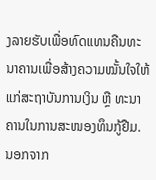ງລາຍຮັບເພື່ອທົດແທນຄືນທະນາຄານເພື່ອສ້າງຄວາມໝັ້ນໃຈໃຫ້ແກ່ສະຖາບັນການເງິນ ຫຼື ທະນາຄານໃນການສະໜອງທຶນກູ້ຢືມ. ນອກຈາກ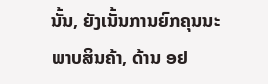ນັ້ນ, ຍັງເນັ້ນການຍົກຄຸນນະພາບສິນຄ້າ, ດ້ານ ອຢ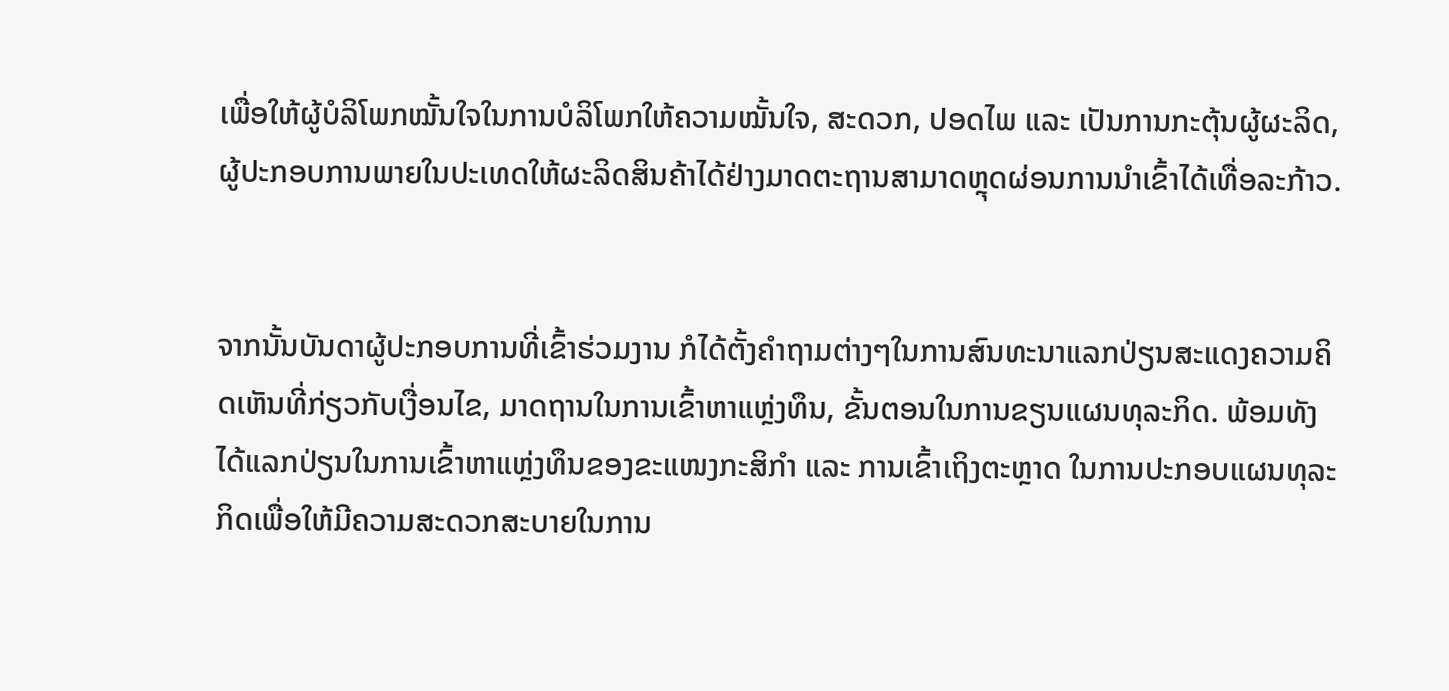ເພື່ອໃຫ້ຜູ້ບໍລິໂພກໝັ້ນໃຈໃນການບໍລິໂພກໃຫ້ຄວາມໝັ້ນໃຈ, ສະດວກ, ປອດໄພ ແລະ ເປັນການກະຕຸ້ນຜູ້ຜະລິດ, ຜູ້ປະກອບການພາຍໃນປະເທດໃຫ້ຜະລິດສິນຄ້າໄດ້ຢ່າງມາດຕະຖານສາມາດຫຼຸດຜ່ອນການນຳເຂົ້າໄດ້ເທື່ອລະກ້າວ.


ຈາກນັ້ນບັນດາຜູ້ປະກອບການທີ່ເຂົ້າຮ່ວມງານ ກໍໄດ້ຕັ້ງຄຳຖາມຕ່າງໆໃນການສົນທະນາແລກປ່ຽນສະແດງຄວາມຄິດເຫັນທີ່ກ່ຽວກັບເງື່ອນໄຂ, ມາດຖານໃນການເຂົ້າຫາແຫຼ່ງທຶນ, ຂັ້ນຕອນໃນການຂຽນແຜນທຸລະກິດ. ພ້ອມທັງໄດ້ແລກປ່ຽນໃນການເຂົ້າຫາແຫຼ່ງທຶນຂອງຂະແໜງກະສິກຳ ແລະ ການເຂົ້າເຖິງຕະຫຼາດ ໃນການປະກອບແຜນທຸລະກິດເພື່ອໃຫ້ມີຄວາມສະດວກສະບາຍໃນການ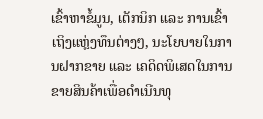ເຂົ້າຫາຂໍ້ມູນ, ເຕັກນິກ ແລະ ການເຂົ້າເຖິງແຫຼ່ງທຶນຕ່າງໆ, ນະໂຍບາຍໃນການຝາກຂາຍ ແລະ ເຄດິດພິເສດໃນການຂາຍສິນຄ້າເພື່ອດຳເນີນທຸ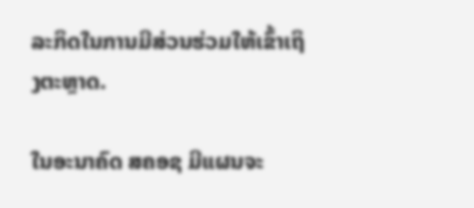ລະກິດໃນການມີສ່ວນຮ່ວມໃຫ້ເຂົ້າເຖິງຕະຫຼາດ.

ໃນອະນາຄົດ ສຄອຊ ມີແຜນຈະ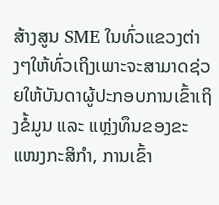ສ້າງສູນ SME ໃນທົ່ວແຂວງຕ່າງໆໃຫ້ທົ່ວເຖິງເພາະຈະສາມາດຊ່ວຍໃຫ້ບັນດາຜູ້ປະກອບການເຂົ້າເຖິງຂໍ້ມູນ ແລະ ແຫຼ່ງທຶນຂອງຂະແໜງກະສິກຳ, ການເຂົ້າ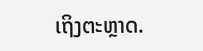ເຖິງຕະຫຼາດ.